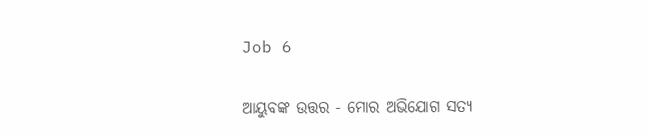Job 6

ଆୟୁବଙ୍କ ଉତ୍ତର - ମୋର ଅଭିଯୋଗ ସତ୍ୟ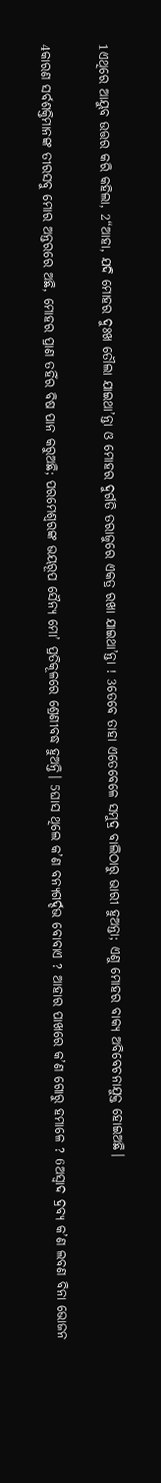1ଏଥିରେ ଆୟୁବ ଉତ୍ତର କରି କହିଲା, 2“ଆହା, ଯଦି ମୋହର ଦୁଃଖ ତୌଲା ଯାଇଥା’ନ୍ତା ଓ ମୋହର ଦୁର୍ଗତି ତରାଜୁରେ ଏକତ୍ର ରଖା ଯାଇଥା’ନ୍ତା ! 3ତେବେ ତାହା ଏତେବେଳେ ସମୁଦ୍ର ବାଲିଠାରୁ ଭାରୀ ହୁଅନ୍ତା; ଏଣୁ ମୋହର ବାକ୍ୟ ଅବିବେଚନାଯୁକ୍ତ ହୋଇଅଛି।

4କାରଣ ସର୍ବଶକ୍ତିମାନଙ୍କ ତୀରସବୁ ମୋର ଅନ୍ତରରେ ଅଛି, ମୋହର ପ୍ରାଣ ତହିଁର ବିଷ ପାନ କରୁଅଛି; ପରମେଶ୍ୱରଙ୍କ ଭୟରୂପ ସୈନ୍ୟ ମୋ’ ପ୍ରତିକୂଳରେ ଶ୍ରେଣୀବଦ୍ଧ ହୁଅନ୍ତି। 5ଘାସ ଥିଲେ କ’ଣ ବନ୍ୟଗର୍ଦ୍ଦଭ ବୋବାଏ ? ଆହାର ପାଖରେ କ’ଣ ଗୋରୁ ହମାଳେ ? 6ଅସ୍ୱାଦ ଦ୍ରବ୍ୟ କ’ଣ ଲବଣ ବିନା ଭୋଜନ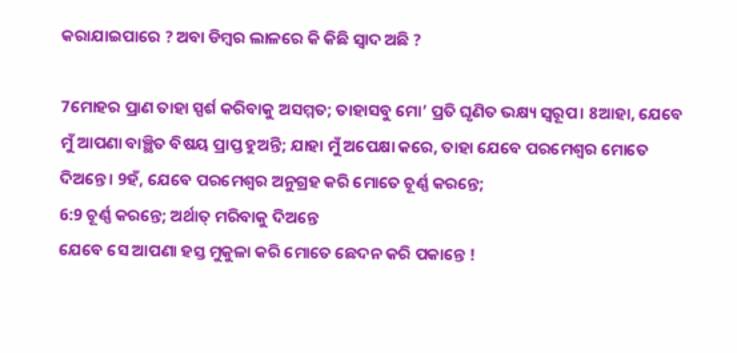କରାଯାଇପାରେ ? ଅବା ଡିମ୍ବର ଲାଳରେ କି କିଛି ସ୍ୱାଦ ଅଛି ?

7ମୋହର ପ୍ରାଣ ତାହା ସ୍ପର୍ଶ କରିବାକୁ ଅସମ୍ମତ; ତାହାସବୁ ମୋ’ ପ୍ରତି ଘୃଣିତ ଭକ୍ଷ୍ୟ ସ୍ୱରୂପ। 8ଆହା, ଯେବେ ମୁଁ ଆପଣା ବାଞ୍ଛିତ ବିଷୟ ପ୍ରାପ୍ତ ହୁଅନ୍ତି; ଯାହା ମୁଁ ଅପେକ୍ଷା କରେ, ତାହା ଯେବେ ପରମେଶ୍ୱର ମୋତେ ଦିଅନ୍ତେ। 9ହଁ, ଯେବେ ପରମେଶ୍ୱର ଅନୁଗ୍ରହ କରି ମୋତେ ଚୂର୍ଣ୍ଣ କରନ୍ତେ;
6:9 ଚୂର୍ଣ୍ଣ କରନ୍ତେ; ଅର୍ଥାତ୍ ମରିବାକୁ ଦିଅନ୍ତେ
ଯେବେ ସେ ଆପଣା ହସ୍ତ ମୁକୁଳା କରି ମୋତେ ଛେଦନ କରି ପକାନ୍ତେ !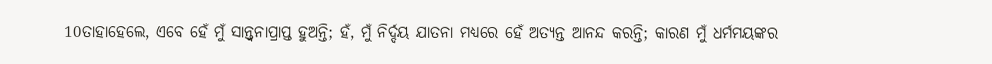10ତାହାହେଲେ, ଏବେ ହେଁ ମୁଁ ସାନ୍ତ୍ୱନାପ୍ରାପ୍ତ ହୁଅନ୍ତି; ହଁ, ମୁଁ ନିର୍ଦ୍ଦୟ ଯାତନା ମଧ୍ୟରେ ହେଁ ଅତ୍ୟନ୍ତ ଆନନ୍ଦ କରନ୍ତି; କାରଣ ମୁଁ ଧର୍ମମୟଙ୍କର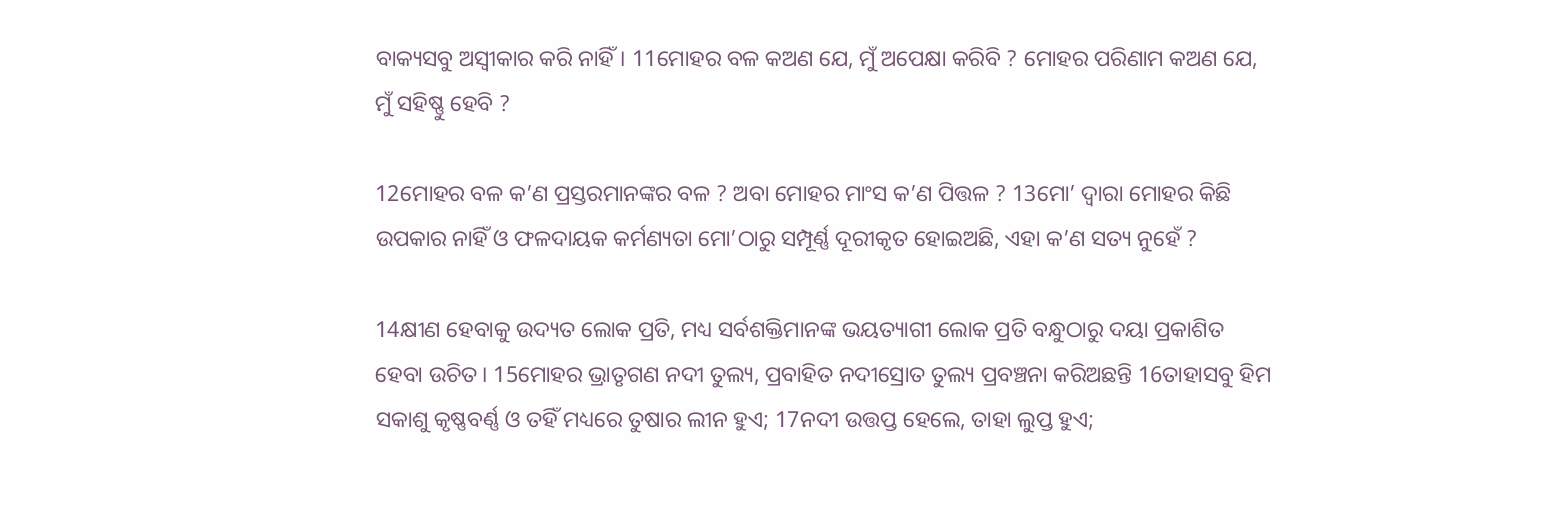ବାକ୍ୟସବୁ ଅସ୍ୱୀକାର କରି ନାହିଁ। 11ମୋହର ବଳ କଅଣ ଯେ, ମୁଁ ଅପେକ୍ଷା କରିବି ? ମୋହର ପରିଣାମ କଅଣ ଯେ, ମୁଁ ସହିଷ୍ଣୁ ହେବି ?

12ମୋହର ବଳ କ’ଣ ପ୍ରସ୍ତରମାନଙ୍କର ବଳ ? ଅବା ମୋହର ମାଂସ କ’ଣ ପିତ୍ତଳ ? 13ମୋ’ ଦ୍ୱାରା ମୋହର କିଛି ଉପକାର ନାହିଁ ଓ ଫଳଦାୟକ କର୍ମଣ୍ୟତା ମୋ’ଠାରୁ ସମ୍ପୂର୍ଣ୍ଣ ଦୂରୀକୃତ ହୋଇଅଛି, ଏହା କ’ଣ ସତ୍ୟ ନୁହେଁ ?

14କ୍ଷୀଣ ହେବାକୁ ଉଦ୍ୟତ ଲୋକ ପ୍ରତି, ମଧ୍ୟ ସର୍ବଶକ୍ତିମାନଙ୍କ ଭୟତ୍ୟାଗୀ ଲୋକ ପ୍ରତି ବନ୍ଧୁଠାରୁ ଦୟା ପ୍ରକାଶିତ ହେବା ଉଚିତ। 15ମୋହର ଭ୍ରାତୃଗଣ ନଦୀ ତୁଲ୍ୟ, ପ୍ରବାହିତ ନଦୀସ୍ରୋତ ତୁଲ୍ୟ ପ୍ରବଞ୍ଚନା କରିଅଛନ୍ତି 16ତାହାସବୁ ହିମ ସକାଶୁ କୃଷ୍ଣବର୍ଣ୍ଣ ଓ ତହିଁ ମଧ୍ୟରେ ତୁଷାର ଲୀନ ହୁଏ; 17ନଦୀ ଉତ୍ତପ୍ତ ହେଲେ, ତାହା ଲୁପ୍ତ ହୁଏ;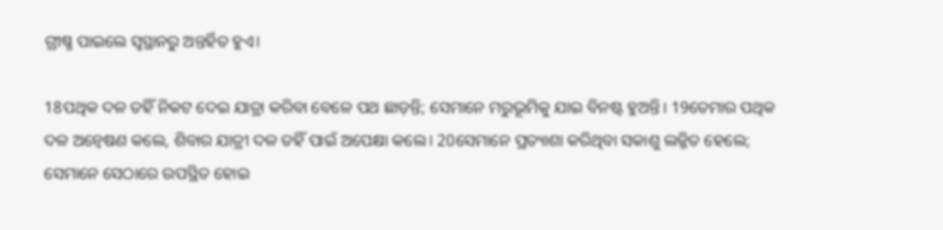ଗ୍ରୀଷ୍ମ ପାଇଲେ ସ୍ୱସ୍ଥାନରୁ ଅନ୍ତର୍ହିତ ହୁଏ।

18ପଥିକ ଦଳ ତହିଁ ନିକଟ ଦେଇ ଯାତ୍ରା କରିବା ବେଳେ ପଥ ଛାଡ଼ନ୍ତି; ସେମାନେ ମରୁଭୂମିକୁ ଯାଇ ବିନଷ୍ଟ ହୁଅନ୍ତି। 19ତେମାର ପଥିକ ଦଳ ଅନ୍ଵେଷଣ କଲେ, ଶିବାର ଯାତ୍ରୀ ଦଳ ତହିଁ ପାଇଁ ଅପେକ୍ଷା କଲେ। 20ସେମାନେ ପ୍ରତ୍ୟାଶା କରିଥିବା ସକାଶୁ ଲଜ୍ଜିତ ହେଲେ; ସେମାନେ ସେଠାରେ ଉପସ୍ଥିତ ହୋଇ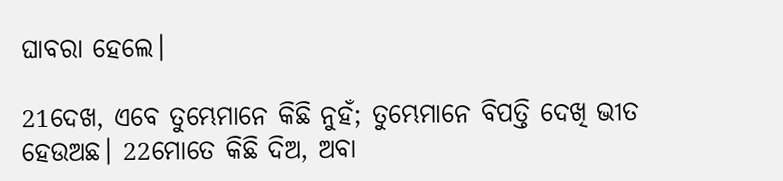ଘାବରା ହେଲେ।

21ଦେଖ, ଏବେ ତୁମ୍ଭେମାନେ କିଛି ନୁହଁ; ତୁମ୍ଭେମାନେ ବିପତ୍ତି ଦେଖି ଭୀତ ହେଉଅଛ। 22ମୋତେ କିଛି ଦିଅ, ଅବା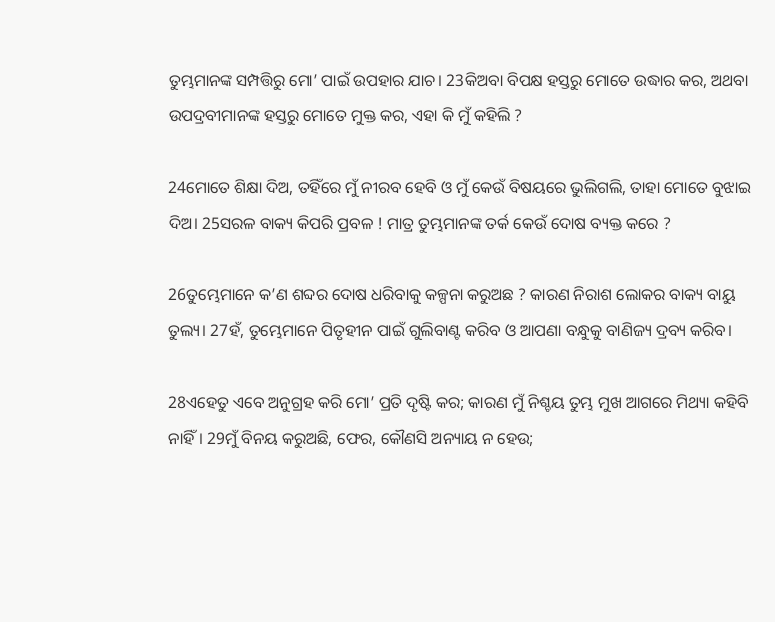ତୁମ୍ଭମାନଙ୍କ ସମ୍ପତ୍ତିରୁ ମୋ’ ପାଇଁ ଉପହାର ଯାଚ। 23କିଅବା ବିପକ୍ଷ ହସ୍ତରୁ ମୋତେ ଉଦ୍ଧାର କର, ଅଥବା ଉପଦ୍ରବୀମାନଙ୍କ ହସ୍ତରୁ ମୋତେ ମୁକ୍ତ କର, ଏହା କି ମୁଁ କହିଲି ?

24ମୋତେ ଶିକ୍ଷା ଦିଅ, ତହିଁରେ ମୁଁ ନୀରବ ହେବି ଓ ମୁଁ କେଉଁ ବିଷୟରେ ଭୁଲିଗଲି, ତାହା ମୋତେ ବୁଝାଇ ଦିଅ। 25ସରଳ ବାକ୍ୟ କିପରି ପ୍ରବଳ ! ମାତ୍ର ତୁମ୍ଭମାନଙ୍କ ତର୍କ କେଉଁ ଦୋଷ ବ୍ୟକ୍ତ କରେ ?

26ତୁମ୍ଭେମାନେ କ’ଣ ଶବ୍ଦର ଦୋଷ ଧରିବାକୁ କଳ୍ପନା କରୁଅଛ ? କାରଣ ନିରାଶ ଲୋକର ବାକ୍ୟ ବାୟୁ ତୁଲ୍ୟ। 27ହଁ, ତୁମ୍ଭେମାନେ ପିତୃହୀନ ପାଇଁ ଗୁଲିବାଣ୍ଟ କରିବ ଓ ଆପଣା ବନ୍ଧୁକୁ ବାଣିଜ୍ୟ ଦ୍ରବ୍ୟ କରିବ।

28ଏହେତୁ ଏବେ ଅନୁଗ୍ରହ କରି ମୋ’ ପ୍ରତି ଦୃଷ୍ଟି କର; କାରଣ ମୁଁ ନିଶ୍ଚୟ ତୁମ୍ଭ ମୁଖ ଆଗରେ ମିଥ୍ୟା କହିବି ନାହିଁ। 29ମୁଁ ବିନୟ କରୁଅଛି, ଫେର, କୌଣସି ଅନ୍ୟାୟ ନ ହେଉ;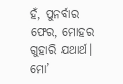ହଁ, ପୁନର୍ବାର ଫେର, ମୋହର ଗୁହାରି ଯଥାର୍ଥ। ମୋ’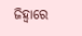ଜିହ୍ୱାରେ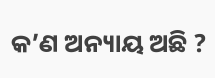କ’ଣ ଅନ୍ୟାୟ ଅଛି ?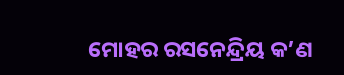ମୋହର ରସନେନ୍ଦ୍ରିୟ କ’ଣ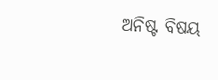ଅନିଷ୍ଟ ବିଷୟ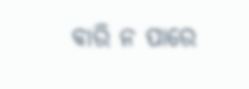ବାରି ନ ପାରେ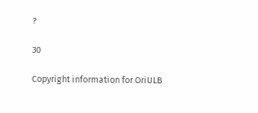?

30

Copyright information for OriULB